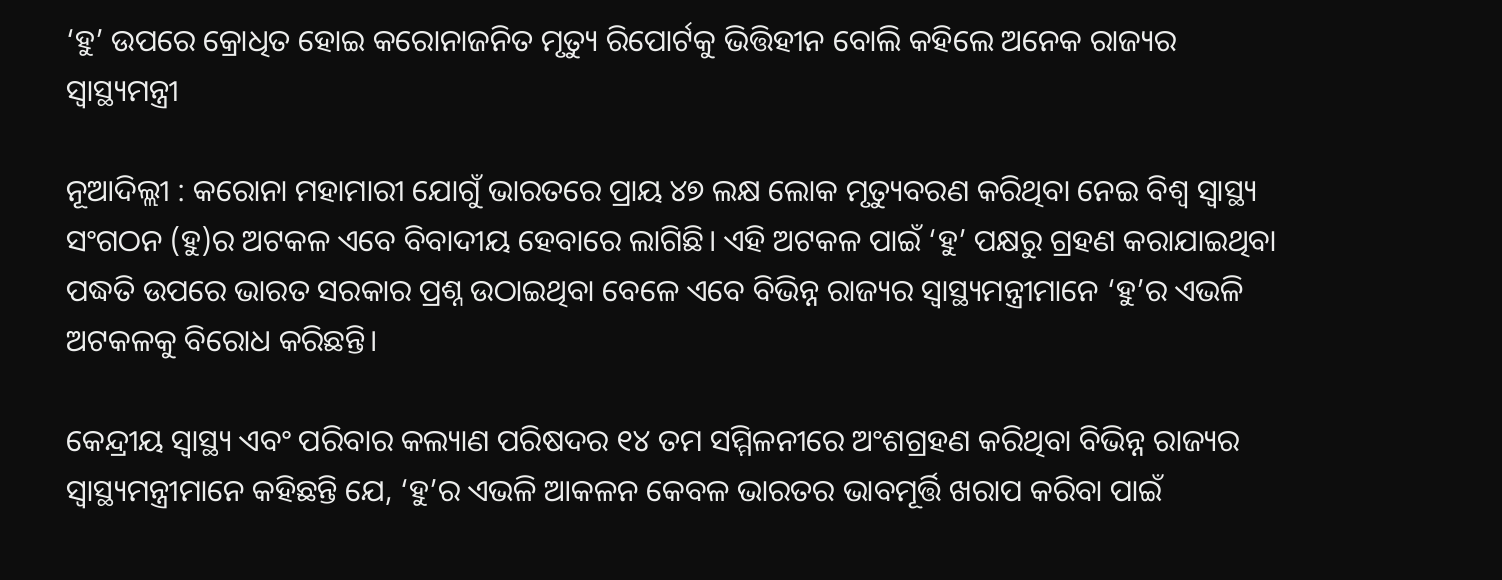‘ହୁ’ ଉପରେ କ୍ରୋଧିତ ହୋଇ କରୋନାଜନିତ ମୃତ୍ୟୁ ରିପୋର୍ଟକୁ ଭିତ୍ତିହୀନ ବୋଲି କହିଲେ ଅନେକ ରାଜ୍ୟର ସ୍ୱାସ୍ଥ୍ୟମନ୍ତ୍ରୀ

ନୂଆଦିଲ୍ଲୀ : କରୋନା ମହାମାରୀ ଯୋଗୁଁ ଭାରତରେ ପ୍ରାୟ ୪୭ ଲକ୍ଷ ଲୋକ ମୃତ୍ୟୁବରଣ କରିଥିବା ନେଇ ବିଶ୍ବ ସ୍ବାସ୍ଥ୍ୟ ସଂଗଠନ (ହୁ)ର ଅଟକଳ ଏବେ ବିବାଦୀୟ ହେବାରେ ଲାଗିଛି। ଏହି ଅଟକଳ ପାଇଁ ‘ହୁ’ ପକ୍ଷରୁ ଗ୍ରହଣ କରାଯାଇଥିବା ପଦ୍ଧତି ଉପରେ ଭାରତ ସରକାର ପ୍ରଶ୍ନ ଉଠାଇଥିବା ବେଳେ ଏବେ ବିଭିନ୍ନ ରାଜ୍ୟର ସ୍ବାସ୍ଥ୍ୟମନ୍ତ୍ରୀମାନେ ‘ହୁ’ର ଏଭଳି ଅଟକଳକୁ ବିରୋଧ କରିଛନ୍ତି।

କେନ୍ଦ୍ରୀୟ ସ୍ୱାସ୍ଥ୍ୟ ଏବଂ ପରିବାର କଲ୍ୟାଣ ପରିଷଦର ୧୪ ତମ ସମ୍ମିଳନୀରେ ଅଂଶଗ୍ରହଣ କରିଥିବା ବିଭିନ୍ନ ରାଜ୍ୟର ସ୍ୱାସ୍ଥ୍ୟମନ୍ତ୍ରୀମାନେ କହିଛନ୍ତି ଯେ, ‘ହୁ’ର ଏଭଳି ଆକଳନ କେବଳ ଭାରତର ଭାବମୂର୍ତ୍ତି ଖରାପ କରିବା ପାଇଁ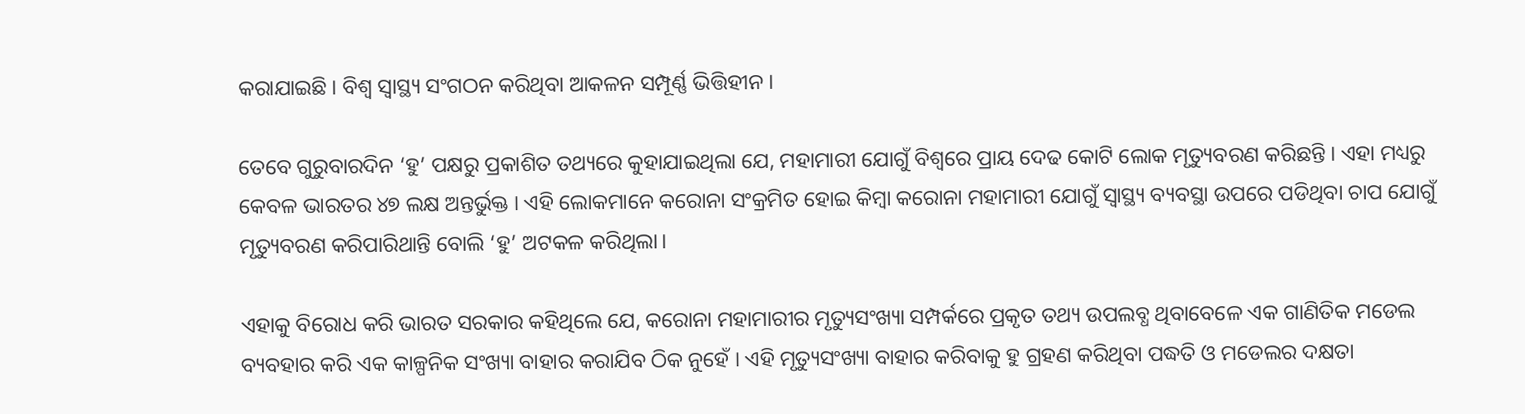କରାଯାଇଛି। ବିଶ୍ବ ସ୍ବାସ୍ଥ୍ୟ ସଂଗଠନ କରିଥିବା ଆକଳନ ସମ୍ପୂର୍ଣ୍ଣ ଭିତ୍ତିହୀନ।

ତେବେ ଗୁରୁବାରଦିନ ‘ହୁ’ ପକ୍ଷରୁ ପ୍ରକାଶିତ ତଥ୍ୟରେ କୁହାଯାଇଥିଲା ଯେ, ମହାମାରୀ ଯୋଗୁଁ ବିଶ୍ବରେ ପ୍ରାୟ ଦେଢ କୋଟି ଲୋକ ମୃତ୍ୟୁବରଣ କରିଛନ୍ତି । ଏହା ମଧ୍ୟରୁ କେବଳ ଭାରତର ୪୭ ଲକ୍ଷ ଅନ୍ତର୍ଭୁକ୍ତ । ଏହି ଲୋକମାନେ କରୋନା ସଂକ୍ରମିତ ହୋଇ କିମ୍ବା କରୋନା ମହାମାରୀ ଯୋଗୁଁ ସ୍ବାସ୍ଥ୍ୟ ବ୍ୟବସ୍ଥା ଉପରେ ପଡିଥିବା ଚାପ ଯୋଗୁଁ ମୃତ୍ୟୁବରଣ କରିପାରିଥାନ୍ତି ବୋଲି ‘ହୁ’ ଅଟକଳ କରିଥିଲା।

ଏହାକୁ ବିରୋଧ କରି ଭାରତ ସରକାର କହିଥିଲେ ଯେ, କରୋନା ମହାମାରୀର ମୃତ୍ୟୁସଂଖ୍ୟା ସମ୍ପର୍କରେ ପ୍ରକୃତ ତଥ୍ୟ ଉପଲବ୍ଧ ଥିବାବେଳେ ଏକ ଗାଣିତିକ ମଡେଲ ବ୍ୟବହାର କରି ଏକ କାଳ୍ପନିକ ସଂଖ୍ୟା ବାହାର କରାଯିବ ଠିକ ନୁହେଁ । ଏହି ମୃତ୍ୟୁସଂଖ୍ୟା ବାହାର କରିବାକୁ ହୁ ଗ୍ରହଣ କରିଥିବା ପଦ୍ଧତି ଓ ମଡେଲର ଦକ୍ଷତା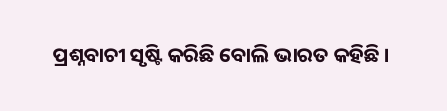ପ୍ରଶ୍ନବାଚୀ ସୃଷ୍ଟି କରିଛି ବୋଲି ଭାରତ କହିଛି ।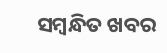ସମ୍ବନ୍ଧିତ ଖବର